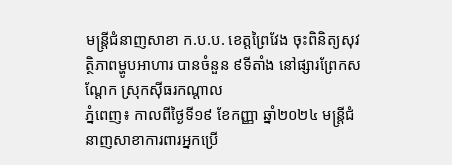មន្រ្តីជំនាញសាខា ក.ប.ប. ខេត្តព្រៃវែង ចុះពិនិត្យសុវត្ថិភាពម្ហូបអាហារ បានចំនួន ៩ទីតាំង នៅផ្សារព្រែកសណ្តែក ស្រុកស៊ីធរកណ្តាល
ភ្នំពេញ៖ កាលពីថ្ងៃទី១៩ ខែកញ្ញា ឆ្នាំ២០២៤ មន្រ្តីជំនាញសាខាការពារអ្នកប្រើ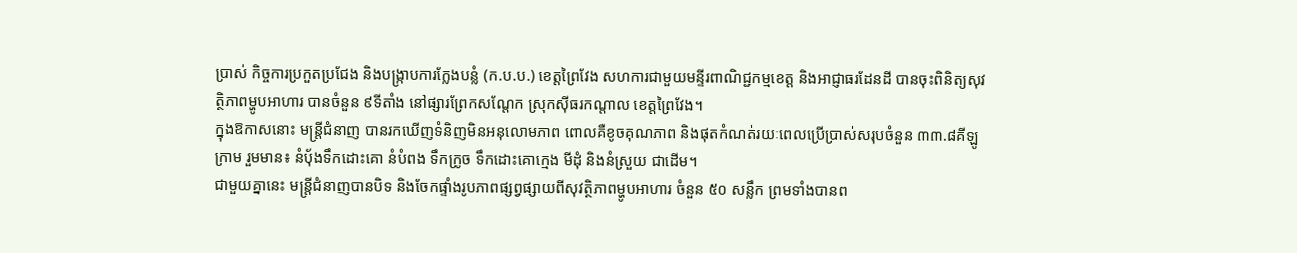ប្រាស់ កិច្ចការប្រកួតប្រជែង និងបង្ក្រាបការក្លែងបន្លំ (ក.ប.ប.) ខេត្តព្រៃវែង សហការជាមួយមន្ទីរពាណិជ្ជកម្មខេត្ត និងអាជ្ញាធរដែនដី បានចុះពិនិត្យសុវត្ថិភាពម្ហូបអាហារ បានចំនួន ៩ទីតាំង នៅផ្សារព្រែកសណ្តែក ស្រុកស៊ីធរកណ្តាល ខេត្តព្រៃវែង។
ក្នុងឱកាសនោះ មន្រ្តីជំនាញ បានរកឃើញទំនិញមិនអនុលោមភាព ពោលគឺខូចគុណភាព និងផុតកំណត់រយៈពេលប្រើប្រាស់សរុបចំនួន ៣៣.៨គីឡូក្រាម រួមមាន៖ នំបុ័ងទឹកដោះគោ នំបំពង ទឹកក្រូច ទឹកដោះគោក្មេង មីដុំ និងនំស្រួយ ជាដើម។
ជាមួយគ្នានេះ មន្រ្តីជំនាញបានបិទ និងចែកផ្ទាំងរូបភាពផ្សព្វផ្សាយពីសុវត្ថិភាពម្ហូបអាហារ ចំនួន ៥០ សន្លឹក ព្រមទាំងបានព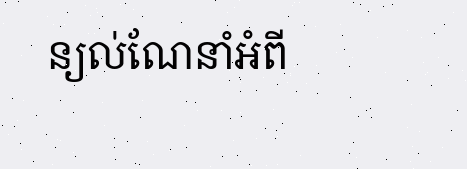ន្យល់ណែនាំអំពី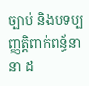ច្បាប់ និងបទប្បញ្ញត្តិពាក់ពន្ធ័នានា ដ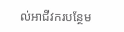ល់អាជីវករបន្ថែម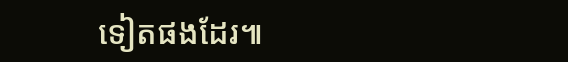ទៀតផងដែរ៕